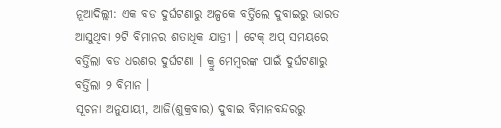ନୂଆଦିଲ୍ଲୀ: ଏକ ବଡ ଦୁର୍ଘଟଣାରୁ ଅଳ୍ପକେ ବର୍ତ୍ତିଲେ ଦୁବାଇରୁ ଭାରତ ଆସୁଥିବା ୨ଟି ବିମାନର ଶତାଧିକ ଯାତ୍ରୀ । ଟେକ୍ ଅପ୍ ସମୟରେ ବର୍ତ୍ତିଲା ବଡ ଧରଣର ଦୁର୍ଘଟଣା । କ୍ରୁ ମେମ୍ବରଙ୍କ ପାଇଁ ଦୁର୍ଘଟଣାରୁ ବର୍ତ୍ତିଲା ୨ ବିମାନ ।
ସୂଚନା ଅନୁଯାୟୀ, ଆଜି(ଶୁକ୍ରବାର) ଦୁବାଇ ବିମାନବନ୍ଦରରୁ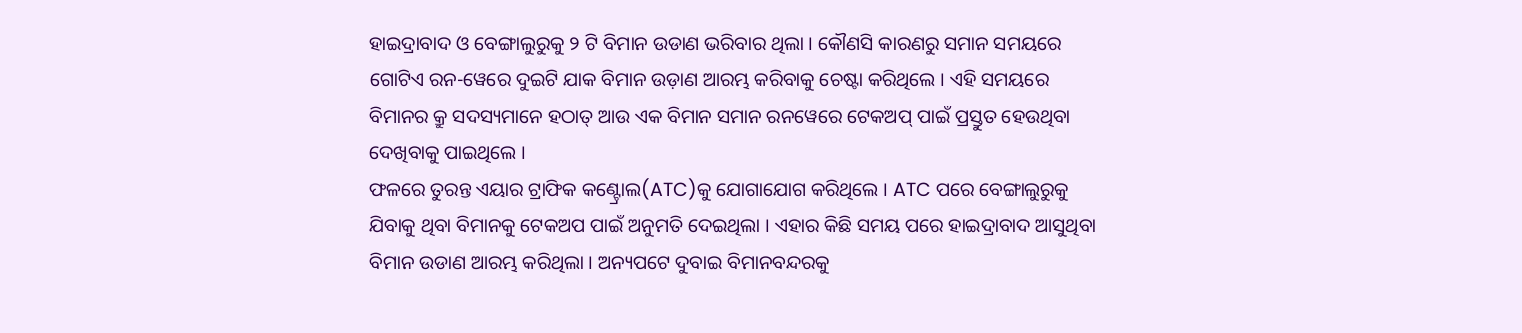ହାଇଦ୍ରାବାଦ ଓ ବେଙ୍ଗାଲୁରୁକୁ ୨ ଟି ବିମାନ ଉଡାଣ ଭରିବାର ଥିଲା । କୌଣସି କାରଣରୁ ସମାନ ସମୟରେ ଗୋଟିଏ ରନ-ୱେରେ ଦୁଇଟି ଯାକ ବିମାନ ଉଡ଼ାଣ ଆରମ୍ଭ କରିବାକୁ ଚେଷ୍ଟା କରିଥିଲେ । ଏହି ସମୟରେ ବିମାନର କ୍ରୁ ସଦସ୍ୟମାନେ ହଠାତ୍ ଆଉ ଏକ ବିମାନ ସମାନ ରନୱେରେ ଟେକଅପ୍ ପାଇଁ ପ୍ରସ୍ତୁତ ହେଉଥିବା ଦେଖିବାକୁ ପାଇଥିଲେ ।
ଫଳରେ ତୁରନ୍ତ ଏୟାର ଟ୍ରାଫିକ କଣ୍ଟ୍ରୋଲ(ATC)କୁ ଯୋଗାଯୋଗ କରିଥିଲେ । ATC ପରେ ବେଙ୍ଗାଲୁରୁକୁ ଯିବାକୁ ଥିବା ବିମାନକୁ ଟେକଅପ ପାଇଁ ଅନୁମତି ଦେଇଥିଲା । ଏହାର କିଛି ସମୟ ପରେ ହାଇଦ୍ରାବାଦ ଆସୁଥିବା ବିମାନ ଉଡାଣ ଆରମ୍ଭ କରିଥିଲା । ଅନ୍ୟପଟେ ଦୁବାଇ ବିମାନବନ୍ଦରକୁ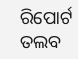ରିପୋର୍ଟ ତଲବ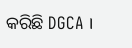କରିଛି DGCA ।